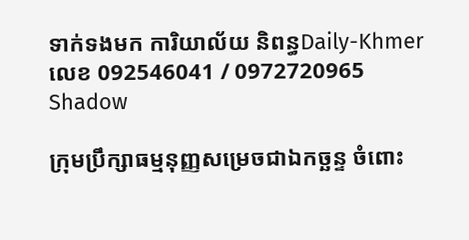ទាក់ទងមក ការិយាល័យ និពន្ធDaily-Khmer លេខ 092546041 / 0972720965
Shadow

ក្រុមប្រឹក្សាធម្មនុញ្ញសម្រេចជាឯកច្ឆន្ទ ចំពោះ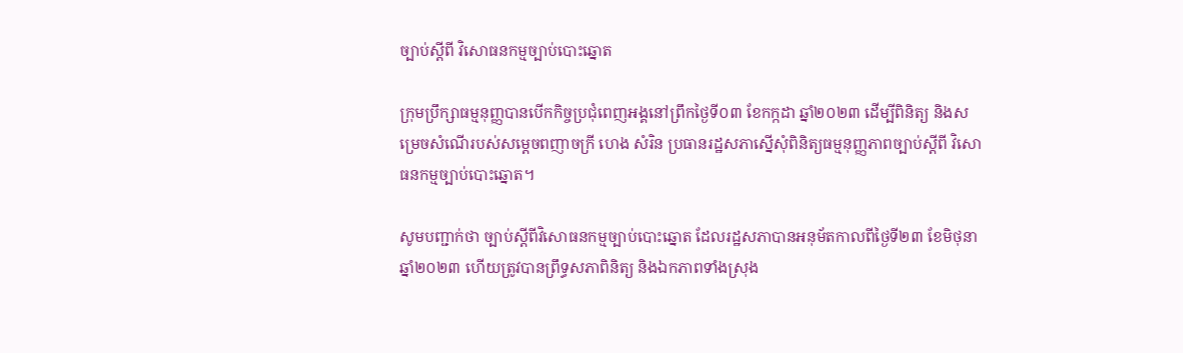ច្បាប់ស្ដីពី វិសោធនកម្មច្បាប់បោះឆ្នោត

ក្រុមប្រឹក្សាធម្មនុញ្ញបានបើកកិច្ចប្រជុំពេញអង្គនៅព្រឹកថ្ងៃទី០៣ ខែកក្កដា ឆ្នាំ២០២៣ ដើម្បីពិនិត្យ និងសម្រេចសំណើរបស់សម្តេចពញាចក្រី ហេង សំរិន ប្រធានរដ្ឋសភាស្នើសុំពិនិត្យធម្មនុញ្ញភាពច្បាប់ស្ដីពី វិសោធនកម្មច្បាប់បោះឆ្នោត។

សូមបញ្ជាក់ថា ច្បាប់ស្ដីពីវិសោធនកម្មច្បាប់បោះឆ្នោត ដែលរដ្ឋសភាបានអនុម័តកាលពីថ្ងៃទី២៣ ខែមិថុនា ឆ្នាំ២០២៣ ហើយត្រូវបានព្រឹទ្ធសភាពិនិត្យ និងឯកភាពទាំងស្រុង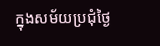ក្នុងសម័យប្រជុំថ្ងៃ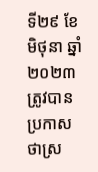ទី២៩ ខែមិថុនា ឆ្នាំ២០២៣ ត្រូវបានប្រកាសថាស្រ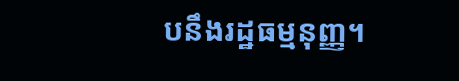បនឹងរដ្ឋធម្មនុញ្ញ។